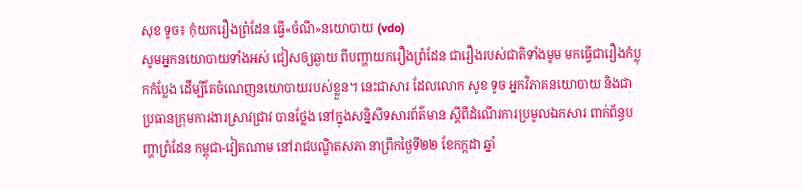សុខ ទូច៖ កុំយករឿងព្រំដែន ធ្វើ«ចំណី»នយោបាយ (vdo)
សូមអ្នកនយោបាយទាំងអស់ ជៀសឲ្យឆ្ងាយ ពីបញ្ហាយករឿងព្រំដែន ជារឿងរបស់ជាតិទាំងមូម មកធ្វើជារឿងកំប្លុកកំប្លែង ដើម្បីតែចំណេញនយោបាយរបស់ខ្លួន។ នេះជាសារ ដែលលោក សូខ ទូច អ្នកវិភាគនយោបាយ និងជាប្រធានក្រុមការងារស្រាវជ្រាវ បានថ្លែង នៅក្នុងសន្និសីទសារព័ត៌មាន ស្តីពីដំណើរការប្រមូលឯកសារ ពាក់ព័ន្ធបញ្ហាព្រំដែន កម្ពុជា-វៀតណាម នៅរាជបណ្ឌិតសភា នាព្រឹកថ្ងៃទី២២ ខែកក្កដា ឆ្នាំ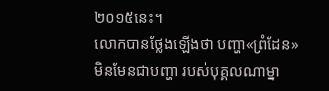២០១៥នេះ។
លោកបានថ្លែងឡើងថា បញ្ហា«ព្រំដែន» មិនមែនជាបញ្ហា របស់បុគ្គលណាម្នា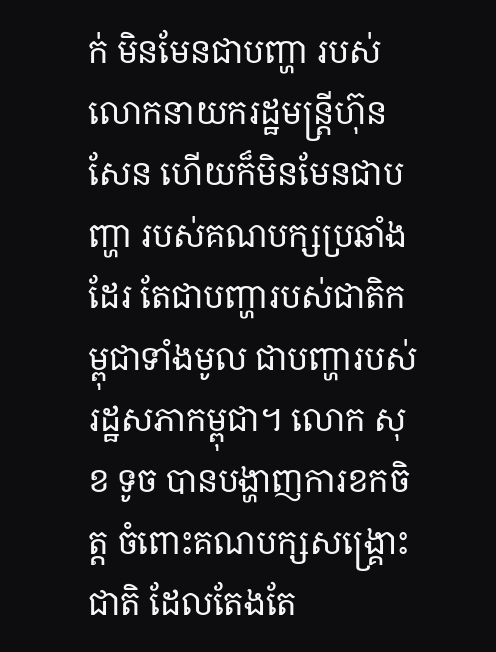ក់ មិនមែនជាបញ្ហា របស់លោកនាយករដ្ឋមន្រ្តីហ៊ុនសែន ហើយក៏មិនមែនជាបញ្ហា របស់គណបក្សប្រឆាំងដែរ តែជាបញ្ហារបស់ជាតិកម្ពុជាទាំងមូល ជាបញ្ហារបស់រដ្ឋសភាកម្ពុជា។ លោក សុខ ទូច បានបង្ហាញការខកចិត្ត ចំពោះគណបក្សសង្គ្រោះជាតិ ដែលតែងតែ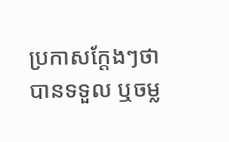ប្រកាសក្តែងៗថា បានទទួល ឬចម្ល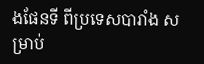ងផែនទី ពីប្រទេសបារាំង សម្រាប់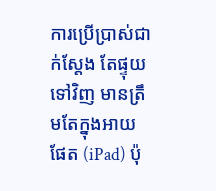ការប្រើប្រាស់ជាក់ស្តែង តែផ្ទុយទៅវិញ មានត្រឹមតែក្នុងអាយផែត (iPad) ប៉ុ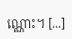ណ្ណោះ។ [...]